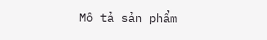Mô tả sản phẩm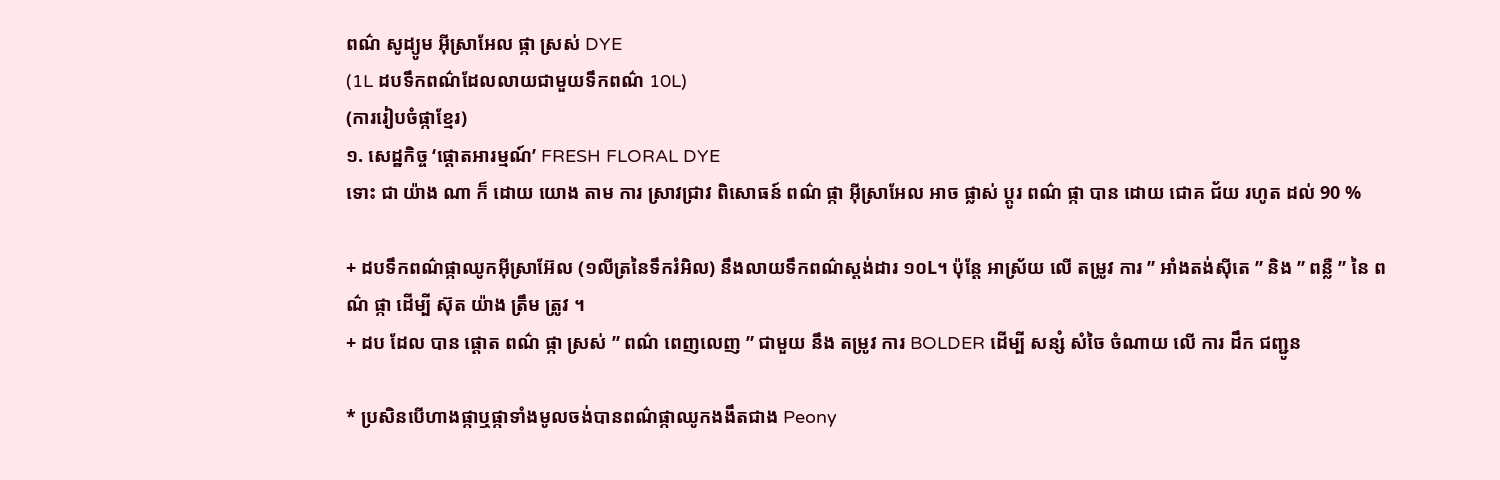ពណ៌ សូដ្យូម អ៊ីស្រាអែល ផ្កា ស្រស់ DYE
(1L ដបទឹកពណ៌ដែលលាយជាមួយទឹកពណ៌ 10L)
(ការរៀបចំផ្កាខ្មែរ)
១. សេដ្ឋកិច្ច ‘ផ្ដោតអារម្មណ៍’ FRESH FLORAL DYE
ទោះ ជា យ៉ាង ណា ក៏ ដោយ យោង តាម ការ ស្រាវជ្រាវ ពិសោធន៍ ពណ៌ ផ្កា អ៊ីស្រាអែល អាច ផ្លាស់ ប្តូរ ពណ៌ ផ្កា បាន ដោយ ជោគ ជ័យ រហូត ដល់ 90 %

+ ដបទឹកពណ៌ផ្កាឈូកអ៊ីស្រាអ៊ែល (១លីត្រនៃទឹករំអិល) នឹងលាយទឹកពណ៌ស្តង់ដារ ១០L។ ប៉ុន្តែ អាស្រ័យ លើ តម្រូវ ការ ” អាំងតង់ស៊ីតេ ” និង ” ពន្លឺ ” នៃ ពណ៌ ផ្កា ដើម្បី ស៊ុត យ៉ាង ត្រឹម ត្រូវ ។
+ ដប ដែល បាន ផ្តោត ពណ៌ ផ្កា ស្រស់ ” ពណ៌ ពេញលេញ ” ជាមួយ នឹង តម្រូវ ការ BOLDER ដើម្បី សន្សំ សំចៃ ចំណាយ លើ ការ ដឹក ជញ្ជូន

* ប្រសិនបើហាងផ្កាឬផ្កាទាំងមូលចង់បានពណ៌ផ្កាឈូកងងឹតជាង Peony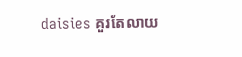daisies គួរតែលាយ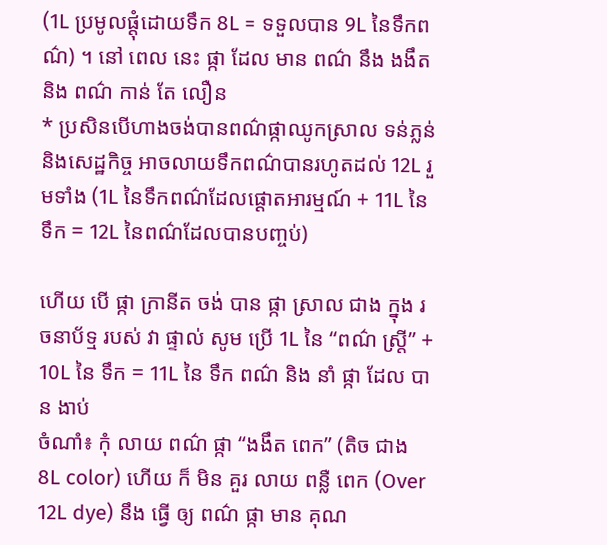(1L ប្រមូលផ្តុំដោយទឹក 8L = ទទួលបាន 9L នៃទឹកពណ៌) ។ នៅ ពេល នេះ ផ្កា ដែល មាន ពណ៌ នឹង ងងឹត និង ពណ៌ កាន់ តែ លឿន
* ប្រសិនបើហាងចង់បានពណ៌ផ្កាឈូកស្រាល ទន់ភ្លន់ និងសេដ្ឋកិច្ច អាចលាយទឹកពណ៌បានរហូតដល់ 12L រួមទាំង (1L នៃទឹកពណ៌ដែលផ្តោតអារម្មណ៍ + 11L នៃទឹក = 12L នៃពណ៌ដែលបានបញ្ចប់)

ហើយ បើ ផ្កា ក្រានីត ចង់ បាន ផ្កា ស្រាល ជាង ក្នុង រចនាប័ទ្ម របស់ វា ផ្ទាល់ សូម ប្រើ 1L នៃ “ពណ៌ ស្ត្រី” + 10L នៃ ទឹក = 11L នៃ ទឹក ពណ៌ និង នាំ ផ្កា ដែល បាន ងាប់
ចំណាំ៖ កុំ លាយ ពណ៌ ផ្កា “ងងឹត ពេក” (តិច ជាង 8L color) ហើយ ក៏ មិន គួរ លាយ ពន្លឺ ពេក (Over 12L dye) នឹង ធ្វើ ឲ្យ ពណ៌ ផ្កា មាន គុណ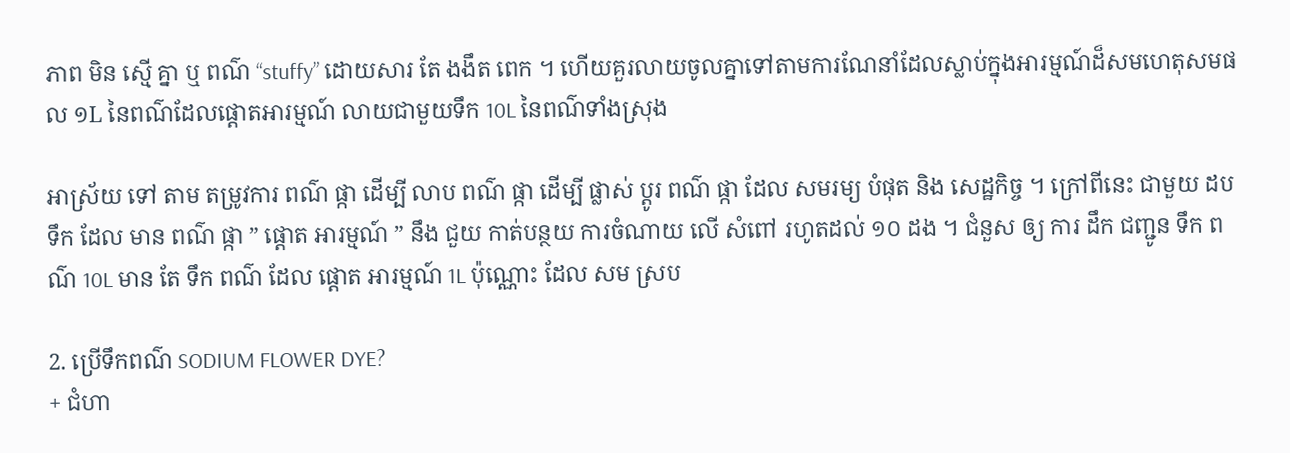ភាព មិន ស្មើ គ្នា ឬ ពណ៌ “stuffy” ដោយសារ តែ ងងឹត ពេក ។ ហើយគួរលាយចូលគ្នាទៅតាមការណែនាំដែលស្លាប់ក្នុងអារម្មណ៍ដ៏សមហេតុសមផល ១L នៃពណ៌ដែលផ្តោតអារម្មណ៍ លាយជាមួយទឹក 10L នៃពណ៌ទាំងស្រុង

អាស្រ័យ ទៅ តាម តម្រូវការ ពណ៌ ផ្កា ដើម្បី លាប ពណ៌ ផ្កា ដើម្បី ផ្លាស់ ប្តូរ ពណ៌ ផ្កា ដែល សមរម្យ បំផុត និង សេដ្ឋកិច្ច ។ ក្រៅពីនេះ ជាមួយ ដប ទឹក ដែល មាន ពណ៌ ផ្កា ” ផ្ដោត អារម្មណ៍ ” នឹង ជួយ កាត់បន្ថយ ការចំណាយ លើ សំពៅ រហូតដល់ ១០ ដង ។ ជំនួស ឲ្យ ការ ដឹក ជញ្ជូន ទឹក ពណ៌ 10L មាន តែ ទឹក ពណ៌ ដែល ផ្តោត អារម្មណ៍ 1L ប៉ុណ្ណោះ ដែល សម ស្រប

2. ប្រើទឹកពណ៌ SODIUM FLOWER DYE?
+ ជំហា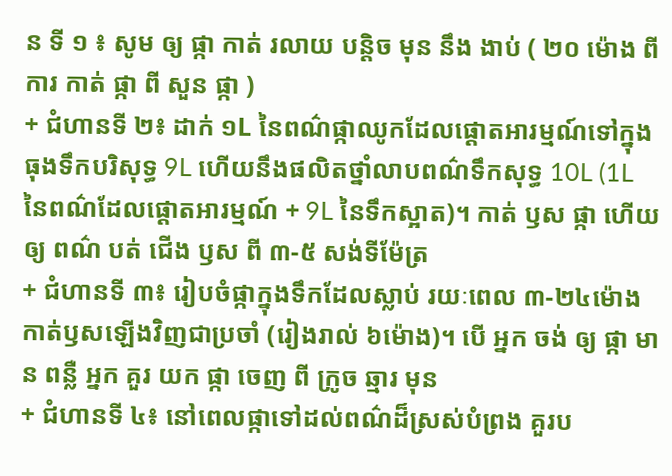ន ទី ១ ៖ សូម ឲ្យ ផ្កា កាត់ រលាយ បន្តិច មុន នឹង ងាប់ ( ២០ ម៉ោង ពី ការ កាត់ ផ្កា ពី សួន ផ្កា )
+ ជំហានទី ២៖ ដាក់ ១L នៃពណ៌ផ្កាឈូកដែលផ្តោតអារម្មណ៍ទៅក្នុងធុងទឹកបរិសុទ្ធ 9L ហើយនឹងផលិតថ្នាំលាបពណ៌ទឹកសុទ្ធ 10L (1L នៃពណ៌ដែលផ្តោតអារម្មណ៍ + 9L នៃទឹកស្អាត)។ កាត់ ឫស ផ្កា ហើយ ឲ្យ ពណ៌ បត់ ជើង ឫស ពី ៣-៥ សង់ទីម៉ែត្រ
+ ជំហានទី ៣៖ រៀបចំផ្កាក្នុងទឹកដែលស្លាប់ រយៈពេល ៣-២៤ម៉ោង កាត់ឫសឡើងវិញជាប្រចាំ (រៀងរាល់ ៦ម៉ោង)។ បើ អ្នក ចង់ ឲ្យ ផ្កា មាន ពន្លឺ អ្នក គួរ យក ផ្កា ចេញ ពី ក្រូច ឆ្មារ មុន
+ ជំហានទី ៤៖ នៅពេលផ្កាទៅដល់ពណ៌ដ៏ស្រស់បំព្រង គួរប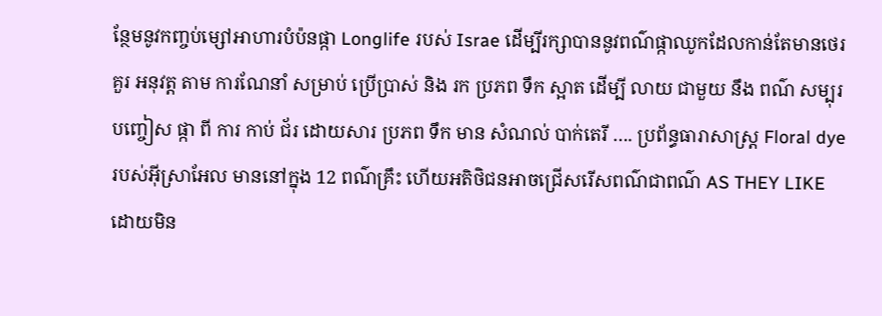ន្ថែមនូវកញ្ចប់ម្សៅអាហារបំប៉នផ្កា Longlife របស់ Israe ដើម្បីរក្សាបាននូវពណ៌ផ្កាឈូកដែលកាន់តែមានថេរ
គួរ អនុវត្ត តាម ការណែនាំ សម្រាប់ ប្រើប្រាស់ និង រក ប្រភព ទឹក ស្អាត ដើម្បី លាយ ជាមួយ នឹង ពណ៌ សម្បុរ បញ្ចៀស ផ្កា ពី ការ កាប់ ជ័រ ដោយសារ ប្រភព ទឹក មាន សំណល់ បាក់តេរី …. ប្រព័ន្ធធារាសាស្ត្រ Floral dye របស់អ៊ីស្រាអែល មាននៅក្នុង 12 ពណ៌គ្រឹះ ហើយអតិថិជនអាចជ្រើសរើសពណ៌ជាពណ៌ AS THEY LIKE ដោយមិន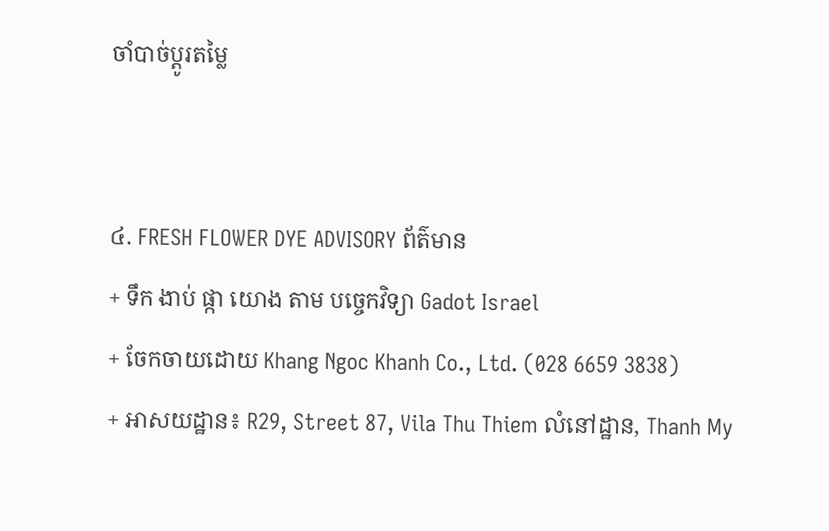ចាំបាច់ប្ដូរតម្លៃ


៤. FRESH FLOWER DYE ADVISORY ព័ត៌មាន
+ ទឹក ងាប់ ផ្កា យោង តាម បច្ចេកវិទ្យា Gadot Israel
+ ចែកចាយដោយ Khang Ngoc Khanh Co., Ltd. (028 6659 3838)
+ អាសយដ្ឋាន៖ R29, Street 87, Vila Thu Thiem លំនៅដ្ឋាន, Thanh My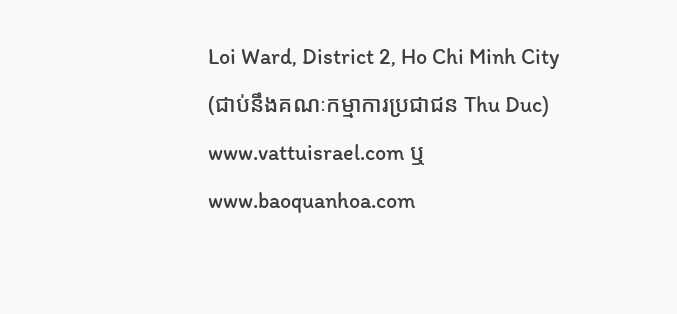Loi Ward, District 2, Ho Chi Minh City (ជាប់នឹងគណៈកម្មាការប្រជាជន Thu Duc)
www.vattuisrael.com ឬ www.baoquanhoa.com